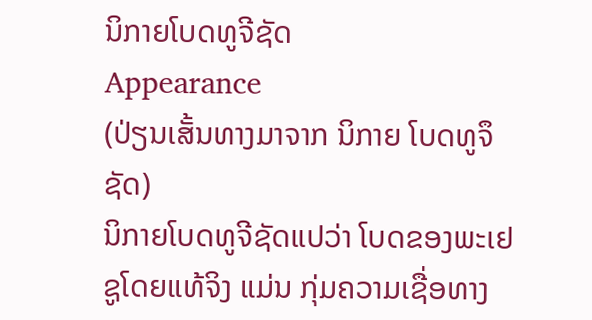ນິກາຍໂບດທູຈີຊັດ
Appearance
(ປ່ຽນເສັ້ນທາງມາຈາກ ນິກາຍ ໂບດທູຈຶຊັດ)
ນິກາຍໂບດທູຈີຊັດແປວ່າ ໂບດຂອງພະເຢຊູໂດຍແທ້ຈິງ ແມ່ນ ກຸ່ມຄວາມເຊື່ອທາງ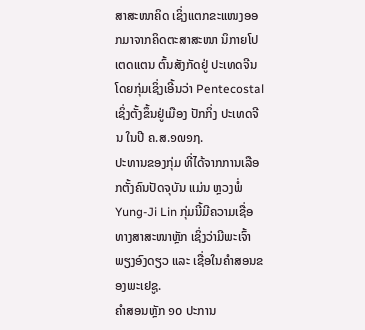ສາສະໜາຄິດ ເຊິ່ງແຕກຂະແໜງອອກມາຈາກຄິດຕະສາສະໜາ ນິກາຍໂປເຕດແຕນ ຕົ້ນສັງກັດຢູ່ ປະເທດຈີນ ໂດຍກຸ່ມເຊິ່ງເອີ້ນວ່າ Pentecostal ເຊິ່ງຕັ້ງຂຶ້ນຢູ່ເມືອງ ປັກກິ່ງ ປະເທດຈີນ ໃນປີ ຄ.ສ.໑໙໑໗.
ປະທານຂອງກຸ່ມ ທີ່ໄດ້ຈາກການເລືອກຕັ້ງຄົນປັດຈຸບັນ ແມ່ນ ຫຼວງພໍ່ Yung-Ji Lin ກຸ່ມນີ້ມີຄວາມເຊື່ອທາງສາສະໜາຫຼັກ ເຊິ່ງວ່າມີພະເຈົ້າພຽງອົງດຽວ ແລະ ເຊື່ອໃນຄຳສອນຂອງພະເຢຊູ.
ຄຳສອນຫຼັກ ໑໐ ປະການ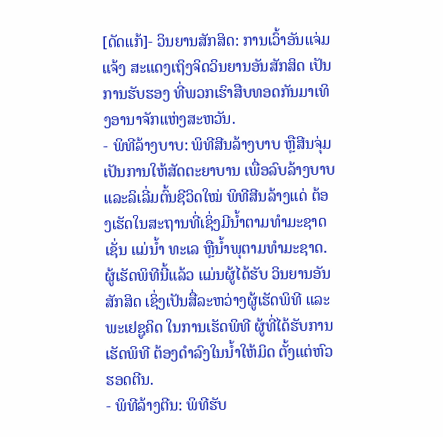[ດັດແກ້]- ວິນຍານສັກສິດ: ການເວົ້າອັນແຈ່ມແຈ້ງ ສະແດງເຖິງຈິດວິນຍານອັນສັກສິດ ເປັນການຮັບຮອງ ທີ່ພວກເຮົາສືບທອດກັນມາເທິງອານາຈັກແຫ່ງສະຫວັນ.
- ພິທີລ້າງບາບ: ພິທີສີນລ້າງບາບ ຫຼືສີນຈຸ່ມ ເປັນການໃຫ້ສັດຕະຍາບານ ເພື່ອລົບລ້າງບາບ ແລະລິເລີ່ມຕົ້ນຊີວິດໃໝ່ ພິທີສີນລ້າງແດ່ ຕ້ອງເຮັດໃນສະຖານທີ່ເຊິ່ງມີນ້ຳຕາມທຳມະຊາດ ເຊັ່ນ ແມ່ນ້ຳ ທະເລ ຫຼືນ້ຳພຸຕາມທຳມະຊາດ. ຜູ້ເຮັດພິທີນີ້ແລ້ວ ແມ່ນຜູ້ໄດ້ຮັບ ວິນຍານອັນສັກສິດ ເຊິ່ງເປັນສື່ລະຫວ່າງຜູ້ເຮັດພິທີ ແລະພະເຢຊູຄິດ ໃນການເຮັດພິທີ ຜູ້ທີ່ໄດ້ຮັບການເຮັດພິທີ ຕ້ອງດຳລົງໃນນ້ຳໃຫ້ມິດ ຕັ້ງແຕ່ຫົວຮອດຕີນ.
- ພິທີລ້າງຕີນ: ພິທີຮັບ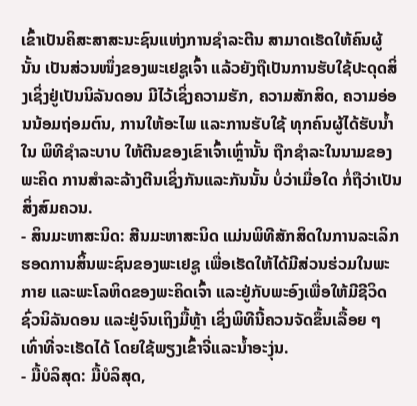ເຂົ້າເປັນຄິສະສາສະນະຊົນແຫ່ງການຊຳລະຕີນ ສາມາດເຮັດໃຫ້ຄົນຜູ້ນັ້ນ ເປັນສ່ວນໜຶ່ງຂອງພະເຢຊູເຈົ້າ ແລ້ວຍັງຖືເປັນການຮັບໃຊ້ປະດຸດສິ່ງເຊິ່ງຢູ່ເປັນນິລັນດອນ ມີໄວ້ເຊິ່ງຄວາມຮັກ, ຄວາມສັກສິດ, ຄວາມອ່ອນນ້ອມຖ່ອມຕົນ, ການໃຫ້ອະໄພ ແລະການຮັບໃຊ້ ທຸກຄົນຜູ້ໄດ້ຮັບນ້ຳໃນ ພິທີຊຳລະບາບ ໃຫ້ຕີນຂອງເຂົາເຈົ້າເຫຼົ່ານັ້ນ ຖືກຊຳລະໃນນາມຂອງພະຄິດ ການສຳລະລ້າງຕີນເຊິ່ງກັນແລະກັນນັ້ນ ບໍ່ວ່າເມື່ອໃດ ກໍ່ຖືວ່າເປັນສິ່ງສົມຄວນ.
- ສິນມະຫາສະນິດ: ສີນມະຫາສະນິດ ແມ່ນພິທີສັກສິດໃນການລະເລິກຮອດການສິ້ນພະຊົນຂອງພະເຢຊູ ເພື່ອເຮັດໃຫ້ໄດ້ມີສ່ວນຮ່ວມໃນພະກາຍ ແລະພະໂລຫິດຂອງພະຄິດເຈົ້າ ແລະຢູ່ກັບພະອົງເພື່ອໃຫ້ມີຊີວິດຊົ່ວນິລັນດອນ ແລະຢູ່ຈົນເຖິງມື້ຫຼ້າ ເຊິ່ງພິທີນີ້ຄວນຈັດຂຶ້ນເລື້ອຍ ໆ ເທົ່າທີ່ຈະເຮັດໄດ້ ໂດຍໃຊ້ພຽງເຂົ້າຈີ່ແລະນ້ຳອະງຸ່ນ.
- ມື້ບໍລິສຸດ: ມື້ບໍລິສຸດ,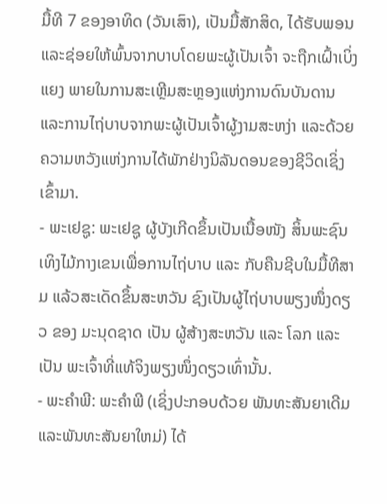ມື້ທີ 7 ຂອງອາທິດ (ວັນເສົາ), ເປັນມື້ສັກສິດ, ໄດ້ຮັບພອນ ແລະຊ່ອຍໃຫ້ພົ້ນຈາກບາບໂດຍພະຜູ້ເປັນເຈົ້າ ຈະຖືກເຝົ້າເບິ່ງແຍງ ພາຍໃນການສະເຫຼີມສະຫຼອງແຫ່ງການດົນບັນດານ ແລະການໄຖ່ບາບຈາກພະຜູ້ເປັນເຈົ້າຜູ້ງາມສະຫງ່າ ແລະດ້ວຍຄວາມຫວັງແຫ່ງການໄດ້ພັກຢ່າງນິລັນດອນຂອງຊີວິດເຊິ່ງເຂົ້າມາ.
- ພະເຢຊູ: ພະເຢຊູ ຜູ້ບັງເກີດຂຶ້ນເປັນເນື້ອໜັງ ສິ້ນພະຊົນເທິງໄມ້ກາງເຂນເພື່ອການໄຖ່ບາບ ແລະ ກັບຄືນຊີບໃນມື້ທີສາມ ແລ້ວສະເດັດຂຶ້ນສະຫວັນ ຊົງເປັນຜູ້ໄຖ່ບາບພຽງໜຶ່ງດຽວ ຂອງ ມະນຸດຊາດ ເປັນ ຜູ້ສ້າງສະຫວັນ ແລະ ໂລກ ແລະ ເປັນ ພະເຈົ້າທີ່ແທ້ຈິງພຽງໜຶ່ງດຽວເທົ່ານັ້ນ.
- ພະຄໍາພີ: ພະຄຳພີ (ເຊິ່ງປະກອບດ້ວຍ ພັນທະສັນຍາເດີມ ແລະພັນທະສັນຍາໃຫມ່) ໄດ້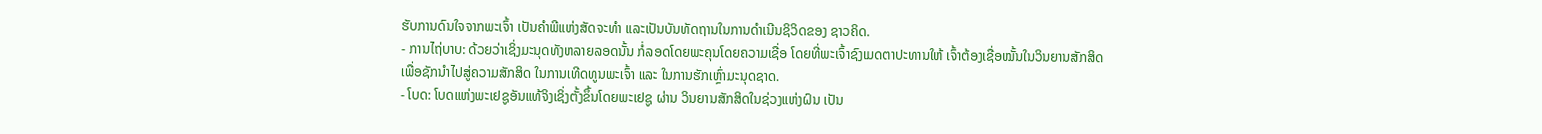ຮັບການດົນໃຈຈາກພະເຈົ້າ ເປັນຄຳພີແຫ່ງສັດຈະທຳ ແລະເປັນບັນທັດຖານໃນການດຳເນີນຊິວິດຂອງ ຊາວຄິດ.
- ການໄຖ່ບາບ: ດ້ວຍວ່າເຊິ່ງມະນຸດທັງຫລາຍລອດນັ້ນ ກໍ່ລອດໂດຍພະຄຸນໂດຍຄວາມເຊື່ອ ໂດຍທີ່ພະເຈົ້າຊົງເມດຕາປະທານໃຫ້ ເຈົ້າຕ້ອງເຊື່ອໝັ້ນໃນວິນຍານສັກສິດ ເພື່ອຊັກນຳໄປສູ່ຄວາມສັກສິດ ໃນການເທີດທູນພະເຈົ້າ ແລະ ໃນການຮັກເຫຼົ່າມະນຸດຊາດ.
- ໂບດ: ໂບດແຫ່ງພະເຢຊູອັນແທ້ຈິງເຊິ່ງຕັ້ງຂຶ້ນໂດຍພະເຢຊູ ຜ່ານ ວິນຍານສັກສິດໃນຊ່ວງແຫ່ງຝົນ ເປັນ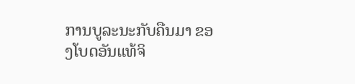ການບູລະນະກັບຄືນມາ ຂອງໂບດອັນແທ້ຈິ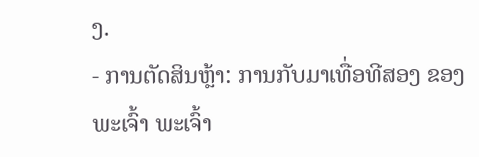ງ.
- ການຕັດສິນຫຼ້າ: ການກັບມາເທື່ອທີສອງ ຂອງ ພະເຈົ້າ ພະເຈົ້າ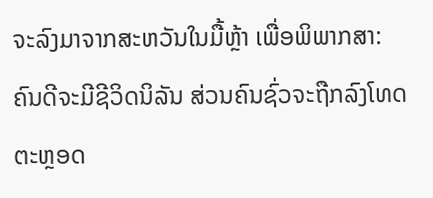ຈະລົງມາຈາກສະຫວັນໃນມື້ຫຼ້າ ເພື່ອພິພາກສາ: ຄົນດີຈະມີຊີວິດນິລັນ ສ່ວນຄົນຊົ່ວຈະຖືກລົງໂທດຕະຫຼອດ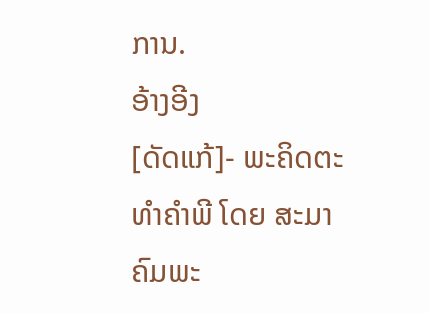ການ.
ອ້າງອີງ
[ດັດແກ້]- ພະຄິດຕະທຳຄຳພີ ໂດຍ ສະມາຄົມພະ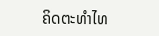ຄິດຕະທຳໄທ